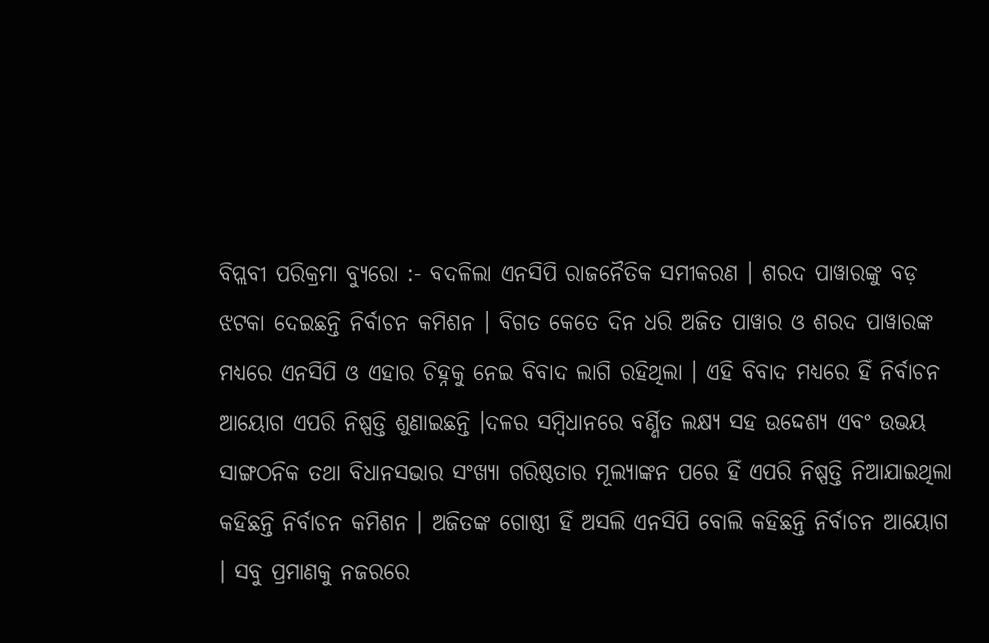ବିପ୍ଲବୀ ପରିକ୍ରମା ବ୍ୟୁରୋ :- ବଦଳିଲା ଏନସିପି ରାଜନୈତିକ ସମୀକରଣ । ଶରଦ ପାୱାରଙ୍କୁ ବଡ଼ ଝଟକା ଦେଇଛନ୍ତି ନିର୍ବାଚନ କମିଶନ । ବିଗତ କେତେ ଦିନ ଧରି ଅଜିତ ପାୱାର ଓ ଶରଦ ପାୱାରଙ୍କ ମଧ୍ୟରେ ଏନସିପି ଓ ଏହାର ଚିହ୍ନକୁ ନେଇ ବିବାଦ ଲାଗି ରହିଥିଲା । ଏହି ବିବାଦ ମଧ୍ୟରେ ହିଁ ନିର୍ବାଚନ ଆୟୋଗ ଏପରି ନିଷ୍ପତ୍ତି ଶୁଣାଇଛନ୍ତି ।ଦଳର ସମ୍ବିଧାନରେ ବର୍ଣ୍ଣିତ ଲକ୍ଷ୍ୟ ସହ ଉଦ୍ଦେଶ୍ୟ ଏବଂ ଉଭୟ ସାଙ୍ଗଠନିକ ତଥା ବିଧାନସଭାର ସଂଖ୍ୟା ଗରିଷ୍ଠତାର ମୂଲ୍ୟାଙ୍କନ ପରେ ହିଁ ଏପରି ନିଷ୍ପତ୍ତି ନିଆଯାଇଥିଲା କହିଛନ୍ତି ନିର୍ବାଚନ କମିଶନ । ଅଜିତଙ୍କ ଗୋଷ୍ଠୀ ହିଁ ଅସଲି ଏନସିପି ବୋଲି କହିଛନ୍ତି ନିର୍ବାଚନ ଆୟୋଗ । ସବୁ ପ୍ରମାଣକୁ ନଜରରେ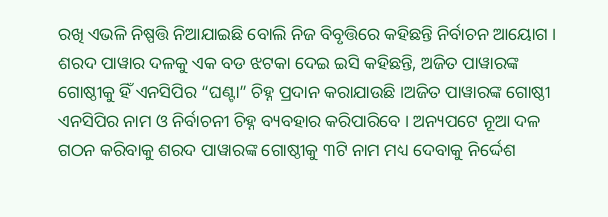ରଖି ଏଭଳି ନିଷ୍ପତ୍ତି ନିଆଯାଇଛି ବୋଲି ନିଜ ବିବୃତ୍ତିରେ କହିଛନ୍ତି ନିର୍ବାଚନ ଆୟୋଗ ।
ଶରଦ ପାୱାର ଦଳକୁ ଏକ ବଡ ଝଟକା ଦେଇ ଇସି କହିଛନ୍ତି, ଅଜିତ ପାୱାରଙ୍କ ଗୋଷ୍ଠୀକୁ ହିଁ ଏନସିପିର “ଘଣ୍ଟା” ଚିହ୍ନ ପ୍ରଦାନ କରାଯାଉଛି ।ଅଜିତ ପାୱାରଙ୍କ ଗୋଷ୍ଠୀ ଏନସିପିର ନାମ ଓ ନିର୍ବାଚନୀ ଚିହ୍ନ ବ୍ୟବହାର କରିପାରିବେ । ଅନ୍ୟପଟେ ନୂଆ ଦଳ ଗଠନ କରିବାକୁ ଶରଦ ପାୱାରଙ୍କ ଗୋଷ୍ଠୀକୁ ୩ଟି ନାମ ମଧ୍ୟ ଦେବାକୁ ନିର୍ଦ୍ଦେଶ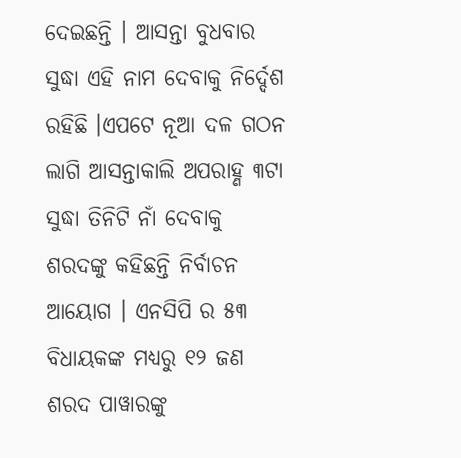ଦେଇଛନ୍ତି । ଆସନ୍ତା ବୁଧବାର ସୁଦ୍ଧା ଏହି ନାମ ଦେବାକୁ ନିର୍ଦ୍ଦେଶ ରହିଛି ।ଏପଟେ ନୂଆ ଦଳ ଗଠନ ଲାଗି ଆସନ୍ତାକାଲି ଅପରାହ୍ଣ ୩ଟା ସୁଦ୍ଧା ତିନିଟି ନାଁ ଦେବାକୁ ଶରଦଙ୍କୁ କହିଛନ୍ତି ନିର୍ବାଚନ ଆୟୋଗ । ଏନସିପି ର ୫୩ ବିଧାୟକଙ୍କ ମଧ୍ୟରୁ ୧୨ ଜଣ ଶରଦ ପାୱାରଙ୍କୁ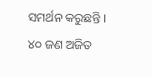ସମର୍ଥନ କରୁଛନ୍ତି । ୪୦ ଜଣ ଅଜିତ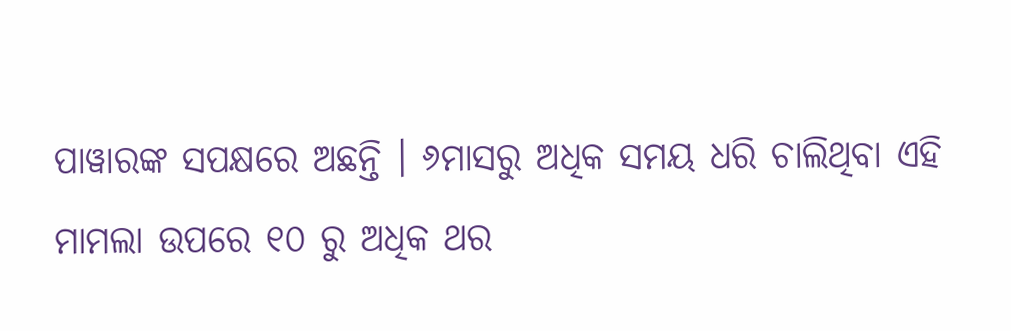ପାୱାରଙ୍କ ସପକ୍ଷରେ ଅଛନ୍ତି । ୬ମାସରୁ ଅଧିକ ସମୟ ଧରି ଚାଲିଥିବା ଏହି ମାମଲା ଉପରେ ୧୦ ରୁ ଅଧିକ ଥର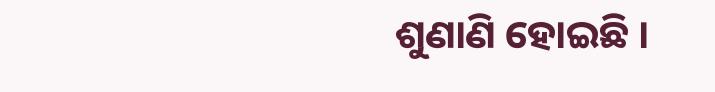ଶୁଣାଣି ହୋଇଛି ।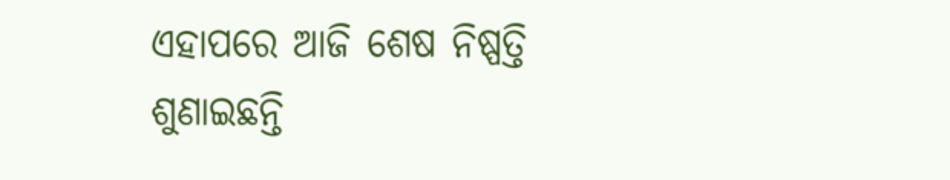ଏହାପରେ ଆଜି ଶେଷ ନିଷ୍ପତ୍ତି ଶୁଣାଇଛନ୍ତି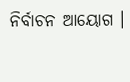ନିର୍ବାଚନ ଆୟୋଗ ।